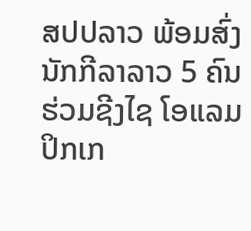ສປປລາວ ພ້ອມສົ່ງນັກກີລາລາວ 5 ຄົນຮ່ວມຊີງໄຊ ໂອແລມປິກເກ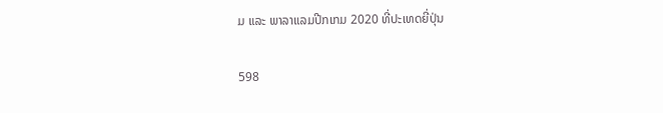ມ ແລະ ພາລາແລມປີກເກມ 2020 ທີ່ປະເທດຍີ່ປຸ່ນ

598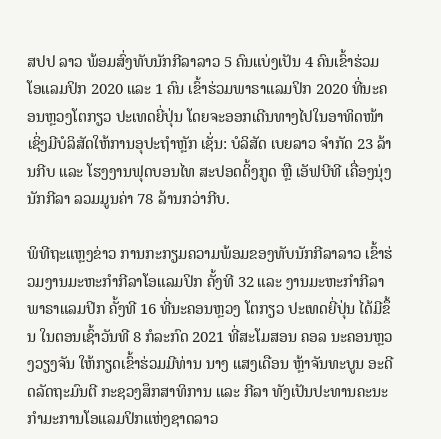ສປປ ລາວ ພ້ອມສົ່ງທັບນັກກີລາລາວ 5 ຄົນແບ່ງເປັນ 4 ຄົນເຂົ້າຮ່ວມ ໂອແລມປິກ 2020 ແລະ 1 ຄົນ ເຂົ້າຮ່ວມພາຣາແລມປິກ 2020 ທີ່ນະຄອນຫຼວງໂຕກຽວ ປະເທດຍີ່ປຸ່ນ ໂດຍຈະອອກເດີນທາງໄປໃນອາທິດໜ້າ ເຊິ່ງມີບໍລິສັດໃຫ້ການອຸປະຖຳຫຼັກ ເຊັ່ນ: ບໍລິສັດ ເບຍລາວ ຈຳກັດ 23 ລ້ານກີບ ແລະ ໂຮງງານຟຸດບອນໄທ ສະປອດດິ້ງກູດ ຫຼື ເອັຟບີທີ ເຄື່ອງນຸ່ງນັກກີລາ ລວມມູນຄ່າ 78 ລ້ານກວ່າກີບ.

ພິທີຖະແຫຼງຂ່າວ ການກະກຽມຄວາມພ້ອມຂອງທັບນັກກີລາລາວ ເຂົ້າຮ່ວມງານມະຫະກຳກີລາໂອແລມປິກ ຄັ້ງທີ 32 ແລະ ງານມະຫະກຳກີລາພາຣາແລມປິກ ຄັ້ງທີ 16 ທີ່ນະຄອນຫຼວງ ໂຕກຽວ ປະເທດຍີ່ປຸ່ນ ໄດ້ມີຂຶ້ນ ໃນຕອນເຊົ້າວັນທີ 8 ກໍລະກົດ 2021 ທີ່ສະໂມສອນ ຄອລ ນະຄອນຫຼວງວຽງຈັນ ໃຫ້ກຽດເຂົ້າຮ່ວມມີທ່ານ ນາງ ແສງເດືອນ ຫຼ້າຈັນທະບູນ ອະດີດລັດຖະມົນຕີ ກະຊວງສຶກສາທິການ ແລະ ກີລາ ທັງເປັນປະທານຄະນະກຳມະການໂອແລມປິກແຫ່ງຊາດລາວ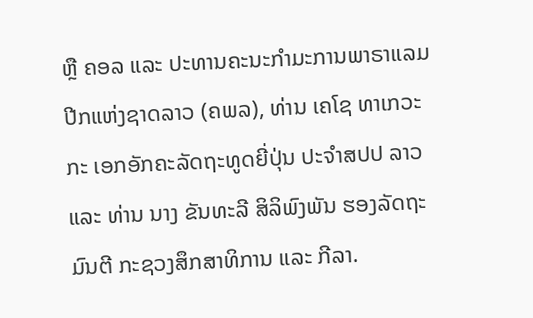ຫຼື ຄອລ ແລະ ປະທານຄະນະກຳມະການພາຣາແລມປີກແຫ່ງຊາດລາວ (ຄພລ), ທ່ານ ເຄໂຊ ທາເກວະກະ ເອກອັກຄະລັດຖະທູດຍີ່ປຸ່ນ ປະຈຳສປປ ລາວ ແລະ ທ່ານ ນາງ ຂັນທະລີ ສິລິພົງພັນ ຮອງລັດຖະມົນຕີ ກະຊວງສຶກສາທິການ ແລະ ກີລາ.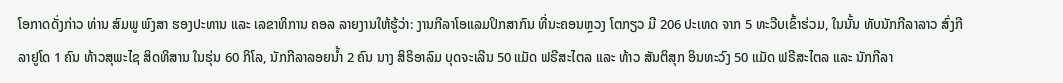ໂອກາດດັ່ງກ່າວ ທ່ານ ສົມພູ ພົງສາ ຮອງປະທານ ແລະ ເລຂາທິການ ຄອລ ລາຍງານໃຫ້ຮູ້ວ່າ: ງານກີລາໂອແລມປິກສາກົນ ທີ່ນະຄອນຫຼວງ ໂຕກຽວ ມີ 206 ປະເທດ ຈາກ 5 ທະວີບເຂົ້າຮ່ວມ, ໃນນັ້ນ ທັບນັກກີລາລາວ ສົ່ງກີລາຢູໂດ 1 ຄົນ ທ້າວສຸພະໄຊ ສິດທິສານ ໃນຮຸ່ນ 60 ກິໂລ, ນັກກີລາລອຍນໍ້າ 2 ຄົນ ນາງ ສິຣິອາລົມ ບຸດຈະເລີນ 50 ແມັດ ຟຣີສະໄຕລ ແລະ ທ້າວ ສັນຕິສຸກ ອິນທະວົງ 50 ແມັດ ຟຣີສະໄຕລ ແລະ ນັກກີລາ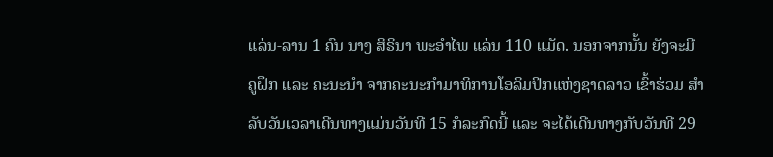ແລ່ນ-ລານ 1 ຄົນ ນາງ ສິຣິນາ ພະອໍາໄພ ແລ່ນ 110 ແມັດ. ນອກຈາກນັ້ນ ຍັງຈະມີ ຄູຝຶກ ແລະ ຄະນະນໍາ ຈາກຄະນະກໍາມາທິການໂອລິມປິກແຫ່ງຊາດລາວ ເຂົ້າຮ່ວມ ສຳລັບວັນເວລາເດີນທາງແມ່ນວັນທີ 15 ກໍລະກົດນີ້ ແລະ ຈະໄດ້ເດີນທາງກັບວັນທີ 29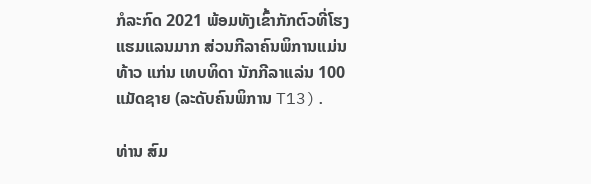ກໍລະກົດ 2021 ພ້ອມທັງເຂົ້າກັກຕົວທີ່ໂຮງແຮມແລນມາກ ສ່ວນກີລາຄົນພິການແມ່ນ ທ້າວ ແກ່ນ ເທບທິດາ ນັກກີລາແລ່ນ 100 ແມັດຊາຍ (ລະດັບຄົນພິການ T13).

ທ່ານ ສົມ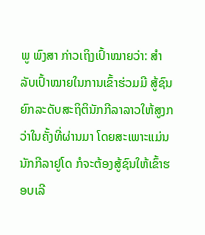ພູ ພົງສາ ກ່າວເຖິງເປົ້າໝາຍວ່າ: ສຳລັບເປົ້າໝາຍໃນການເຂົ້າຮ່ວມມີ ສູ້ຊົນຍົກລະດັບສະຖິຕິນັກກີລາລາວໃຫ້ສູງກວ່າໃນຄັ້ງທີ່ຜ່ານມາ ໂດຍສະເພາະແມ່ນນັກກີລາຢູໂດ ກໍຈະຕ້ອງສູ້ຊົນໃຫ້ເຂົ້າຮອບເລີ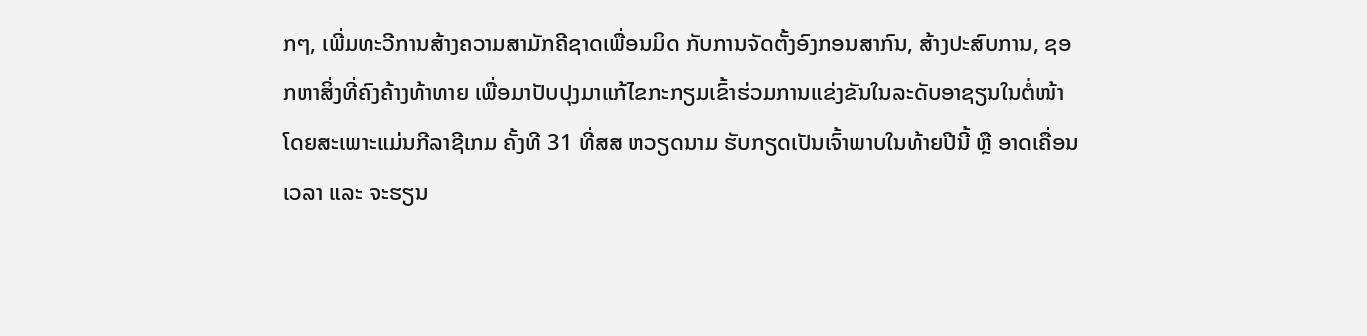ກໆ, ເພີ່ມທະວີການສ້າງຄວາມສາມັກຄີຊາດເພື່ອນມິດ ກັບການຈັດຕັ້ງອົງກອນສາກົນ, ສ້າງປະສົບການ, ຊອກຫາສິ່ງທີ່ຄົງຄ້າງທ້າທາຍ ເພື່ອມາປັບປຸງມາແກ້ໄຂກະກຽມເຂົ້າຮ່ວມການແຂ່ງຂັນໃນລະດັບອາຊຽນໃນຕໍ່ໜ້າ ໂດຍສະເພາະແມ່ນກີລາຊີເກມ ຄັ້ງທີ 31 ທີ່ສສ ຫວຽດນາມ ຮັບກຽດເປັນເຈົ້າພາບໃນທ້າຍປີນີ້ ຫຼື ອາດເຄື່ອນເວລາ ແລະ ຈະຮຽນ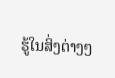ຮູ້ໃນສິ່ງຕ່າງໆ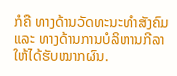ກໍຄື ທາງດ້ານວັດທະນະທຳສັງຄົມ ແລະ ທາງດ້ານການບໍລິຫານກີລາໃຫ້ໄດ້ຮັບໝາກຜົນ.